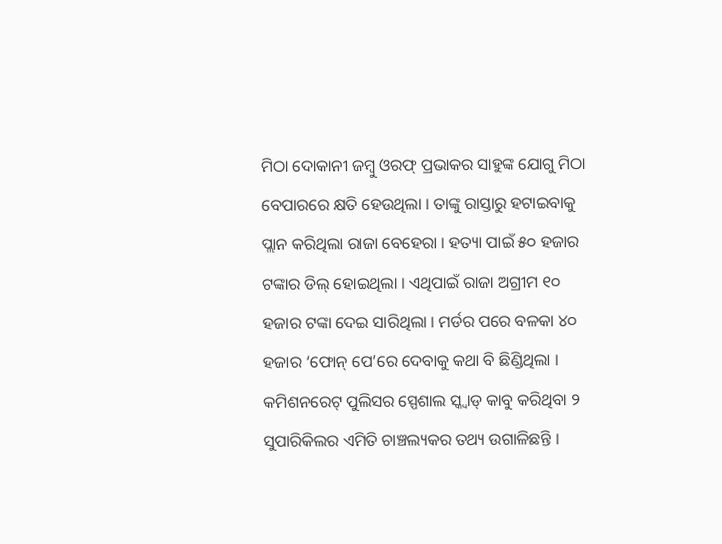ମିଠା ଦୋକାନୀ ଜମ୍ବୁ ଓରଫ୍ ପ୍ରଭାକର ସାହୁଙ୍କ ଯୋଗୁ ମିଠା ବେପାରରେ କ୍ଷତି ହେଉଥିଲା । ତାଙ୍କୁ ରାସ୍ତାରୁ ହଟାଇବାକୁ ପ୍ଲାନ କରିଥିଲା ରାଜା ବେହେରା । ହତ୍ୟା ପାଇଁ ୫୦ ହଜାର ଟଙ୍କାର ଡିଲ୍ ହୋଇଥିଲା । ଏଥିପାଇଁ ରାଜା ଅଗ୍ରୀମ ୧୦ ହଜାର ଟଙ୍କା ଦେଇ ସାରିଥିଲା । ମର୍ଡର ପରେ ବଳକା ୪୦ ହଜାର ‘ଫୋନ୍ ପେ’ରେ ଦେବାକୁ କଥା ବି ଛିଣ୍ଡିଥିଲା ।
କମିଶନରେଟ୍ ପୁଲିସର ସ୍ପେଶାଲ ସ୍କ୍ୱାଡ୍ କାବୁ କରିଥିବା ୨ ସୁପାରିକିଲର ଏମିତି ଚାଞ୍ଚଲ୍ୟକର ତଥ୍ୟ ଉଗାଳିଛନ୍ତି ।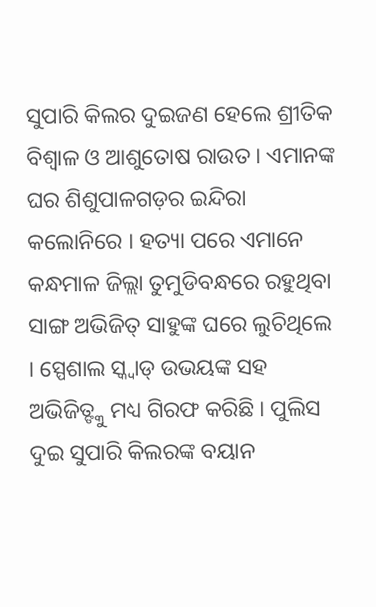ସୁପାରି କିଲର ଦୁଇଜଣ ହେଲେ ଶ୍ରୀତିକ ବିଶ୍ୱାଳ ଓ ଆଶୁତୋଷ ରାଉତ । ଏମାନଙ୍କ ଘର ଶିଶୁପାଳଗଡ଼ର ଇନ୍ଦିରା କଲୋନିରେ । ହତ୍ୟା ପରେ ଏମାନେ କନ୍ଧମାଳ ଜିଲ୍ଲା ତୁମୁଡିବନ୍ଧରେ ରହୁଥିବା ସାଙ୍ଗ ଅଭିଜିତ୍ ସାହୁଙ୍କ ଘରେ ଲୁଚିଥିଲେ । ସ୍ପେଶାଲ ସ୍କ୍ୱାଡ୍ ଉଭୟଙ୍କ ସହ ଅଭିଜିତ୍ଙ୍କୁ ମଧ୍ୟ ଗିରଫ କରିଛି । ପୁଲିସ ଦୁଇ ସୁପାରି କିଲରଙ୍କ ବୟାନ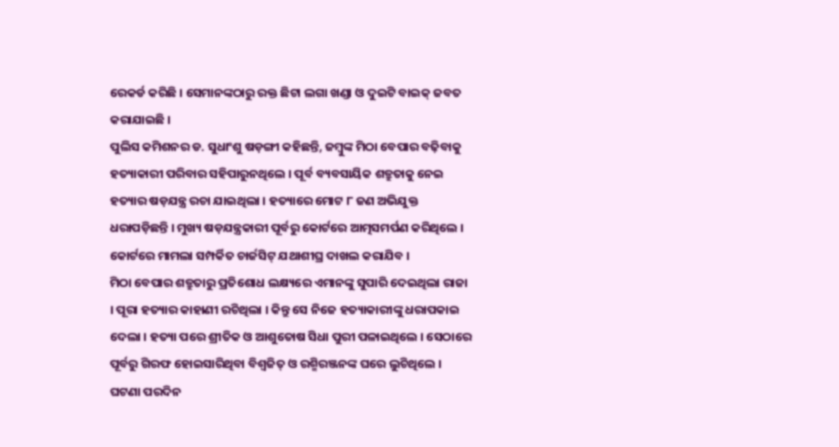ରେକର୍ଡ କରିଛି । ସେମାନଙ୍କଠାରୁ ରକ୍ତ ଛିଟା ଲଗା ଖଣ୍ଡା ଓ ଦୁଇଟି ବାଇକ୍ ଜବତ କରାଯାଇଛି ।
ପୁଲିସ କମିଶନର ଡ. ସୁଧାଂଶୁ ଷଡ଼ଙ୍ଗୀ କହିଛନ୍ତି, ଜମ୍ବୁଙ୍କ ମିଠା ବେପାର ବଢ଼ିବାକୁ ହତ୍ୟାକାରୀ ପରିବାର ସହିପାରୁନଥିଲେ । ପୂର୍ବ ବ୍ୟବସାୟିକ ଶତ୍ରୁତାକୁ ନେଇ ହତ୍ୟାର ଷଡ଼ଯନ୍ତ୍ର ରଚା ଯାଇଥିଲା । ହତ୍ୟାରେ ମୋଟ ୮ ଜଣ ଅଭିଯୁକ୍ତ ଧରାପଡ଼ିଛନ୍ତି । ମୁଖ୍ୟ ଷଡ଼ଯନ୍ତ୍ରକାରୀ ପୂର୍ବରୁ କୋର୍ଟରେ ଆତ୍ମସମର୍ପଣ କରିଥିଲେ । କୋର୍ଟରେ ମାମଲା ସମ୍ପର୍କିତ ଚାର୍ଜସିଟ୍ ଯଥାଶୀଘ୍ର ଦାଖଲ କରାଯିବ ।
ମିଠା ବେପାର ଶତ୍ରୁତାରୁ ପ୍ରତିଶୋଧ ଲକ୍ଷ୍ୟରେ ଏମାନଙ୍କୁ ସୁପାରି ଦେଇଥିଲା ରାଜା । ପୂରା ହତ୍ୟାର କାହାଣୀ ରଚିଥିଲା । କିନ୍ତୁ ସେ ନିଜେ ହତ୍ୟାକାରୀଙ୍କୁ ଧରାପକାଇ ଦେଲା । ହତ୍ୟା ପରେ ଶ୍ରୀତିକ ଓ ଆଶୁତୋଷ ସିଧା ପୁରୀ ପଳାଇଥିଲେ । ସେଠାରେ ପୂର୍ବରୁ ଗିରଫ ହୋଇସାରିଥିବା ବିଶ୍ୱଜିତ୍ ଓ ରଶ୍ମିରଞ୍ଜନଙ୍କ ଘରେ ଲୁଚିଥିଲେ । ଘଟଣା ପରଦିନ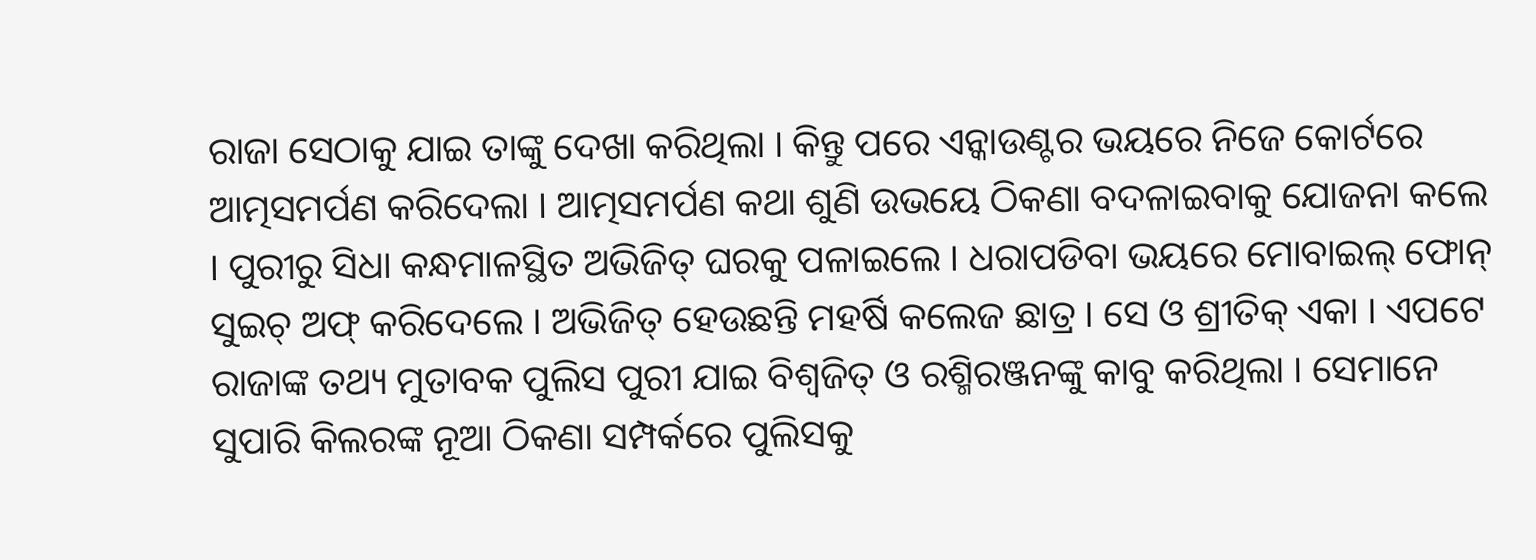ରାଜା ସେଠାକୁ ଯାଇ ତାଙ୍କୁ ଦେଖା କରିଥିଲା । କିନ୍ତୁ ପରେ ଏନ୍କାଉଣ୍ଟର ଭୟରେ ନିଜେ କୋର୍ଟରେ ଆତ୍ମସମର୍ପଣ କରିଦେଲା । ଆତ୍ମସମର୍ପଣ କଥା ଶୁଣି ଉଭୟେ ଠିକଣା ବଦଳାଇବାକୁ ଯୋଜନା କଲେ । ପୁରୀରୁ ସିଧା କନ୍ଧମାଳସ୍ଥିତ ଅଭିଜିତ୍ ଘରକୁ ପଳାଇଲେ । ଧରାପଡିବା ଭୟରେ ମୋବାଇଲ୍ ଫୋନ୍ ସୁଇଚ୍ ଅଫ୍ କରିଦେଲେ । ଅଭିଜିତ୍ ହେଉଛନ୍ତି ମହର୍ଷି କଲେଜ ଛାତ୍ର । ସେ ଓ ଶ୍ରୀତିକ୍ ଏକା । ଏପଟେ ରାଜାଙ୍କ ତଥ୍ୟ ମୁତାବକ ପୁଲିସ ପୁରୀ ଯାଇ ବିଶ୍ୱଜିତ୍ ଓ ରଶ୍ମିରଞ୍ଜନଙ୍କୁ କାବୁ କରିଥିଲା । ସେମାନେ ସୁପାରି କିଲରଙ୍କ ନୂଆ ଠିକଣା ସମ୍ପର୍କରେ ପୁଲିସକୁ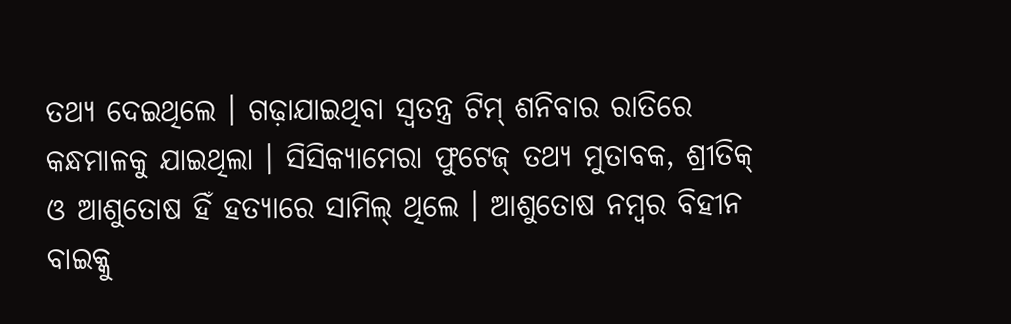ତଥ୍ୟ ଦେଇଥିଲେ । ଗଢ଼ାଯାଇଥିବା ସ୍ୱତନ୍ତ୍ର ଟିମ୍ ଶନିବାର ରାତିରେ କନ୍ଧମାଳକୁ ଯାଇଥିଲା । ସିସିକ୍ୟାମେରା ଫୁଟେଜ୍ ତଥ୍ୟ ମୁତାବକ, ଶ୍ରୀତିକ୍ ଓ ଆଶୁତୋଷ ହିଁ ହତ୍ୟାରେ ସାମିଲ୍ ଥିଲେ । ଆଶୁତୋଷ ନମ୍ବର ବିହୀନ ବାଇକ୍କୁ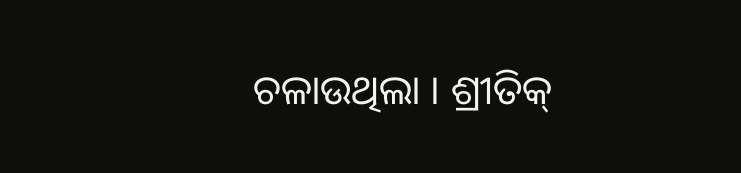ଚଳାଉଥିଲା । ଶ୍ରୀତିକ୍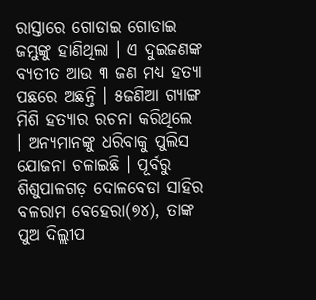ରାସ୍ତାରେ ଗୋଡାଇ ଗୋଡାଇ ଜମ୍ଭୁଙ୍କୁ ହାଣିଥିଲା । ଏ ଦୁଇଜଣଙ୍କ ବ୍ୟତୀତ ଆଉ ୩ ଜଣ ମଧ୍ୟ ହତ୍ୟା ପଛରେ ଅଛନ୍ତି । ୫ଜଣିଆ ଗ୍ୟାଙ୍ଗ ମିଶି ହତ୍ୟାର ରଚନା କରିଥିଲେ । ଅନ୍ୟମାନଙ୍କୁ ଧରିବାକୁ ପୁଲିସ ଯୋଜନା ଚଳାଇଛି । ପୂର୍ବରୁ ଶିଶୁପାଳଗଡ଼ ଦୋଳବେଡା ସାହିର ବଳରାମ ବେହେରା(୭୪), ତାଙ୍କ ପୁଅ ଦିଲ୍ଲୀପ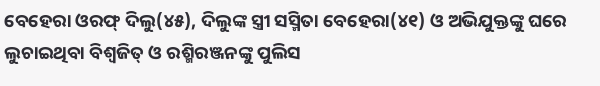ବେହେରା ଓରଫ୍ ଦିଲୁ(୪୫), ଦିଲୁଙ୍କ ସ୍ତ୍ରୀ ସସ୍ମିତା ବେହେରା(୪୧) ଓ ଅଭିଯୁକ୍ତଙ୍କୁ ଘରେ ଲୁଚାଇଥିବା ବିଶ୍ୱଜିତ୍ ଓ ରଶ୍ମିରଞ୍ଜନଙ୍କୁ ପୁଲିସ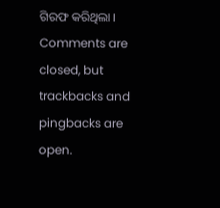ଗିରଫ କରିଥିଲା ।
Comments are closed, but trackbacks and pingbacks are open.